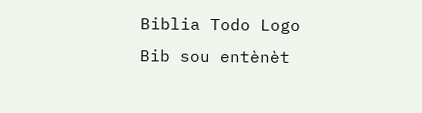Biblia Todo Logo
Bib sou entènèt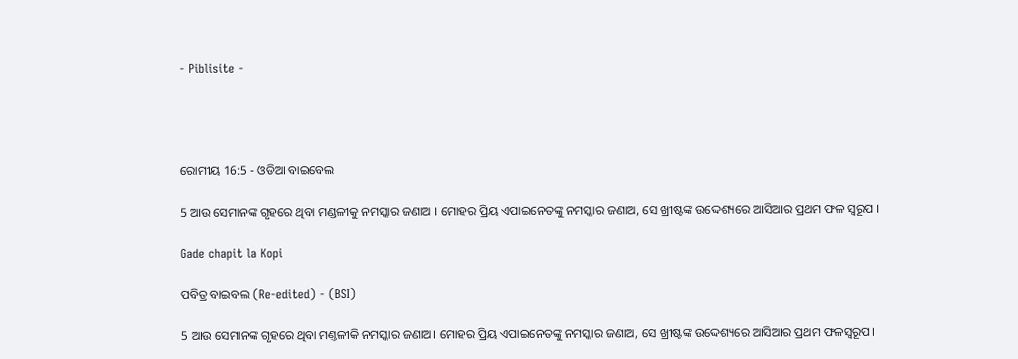- Piblisite -




ରୋମୀୟ 16:5 - ଓଡିଆ ବାଇବେଲ

5 ଆଉ ସେମାନଙ୍କ ଗୃହରେ ଥିବା ମଣ୍ଡଳୀକୁ ନମସ୍କାର ଜଣାଅ । ମୋହର ପ୍ରିୟ ଏପାଇନେତଙ୍କୁ ନମସ୍କାର ଜଣାଅ, ସେ ଖ୍ରୀଷ୍ଟଙ୍କ ଉଦ୍ଦେଶ୍ୟରେ ଆସିଆର ପ୍ରଥମ ଫଳ ସ୍ୱରୂପ ।

Gade chapit la Kopi

ପବିତ୍ର ବାଇବଲ (Re-edited) - (BSI)

5 ଆଉ ସେମାନଙ୍କ ଗୃହରେ ଥିବା ମଣ୍ତଳୀକି ନମସ୍କାର ଜଣାଅ। ମୋହର ପ୍ରିୟ ଏପାଇନେତଙ୍କୁ ନମସ୍କାର ଜଣାଅ, ସେ ଖ୍ରୀଷ୍ଟଙ୍କ ଉଦ୍ଦେଶ୍ୟରେ ଆସିଆର ପ୍ରଥମ ଫଳସ୍ଵରୂପ।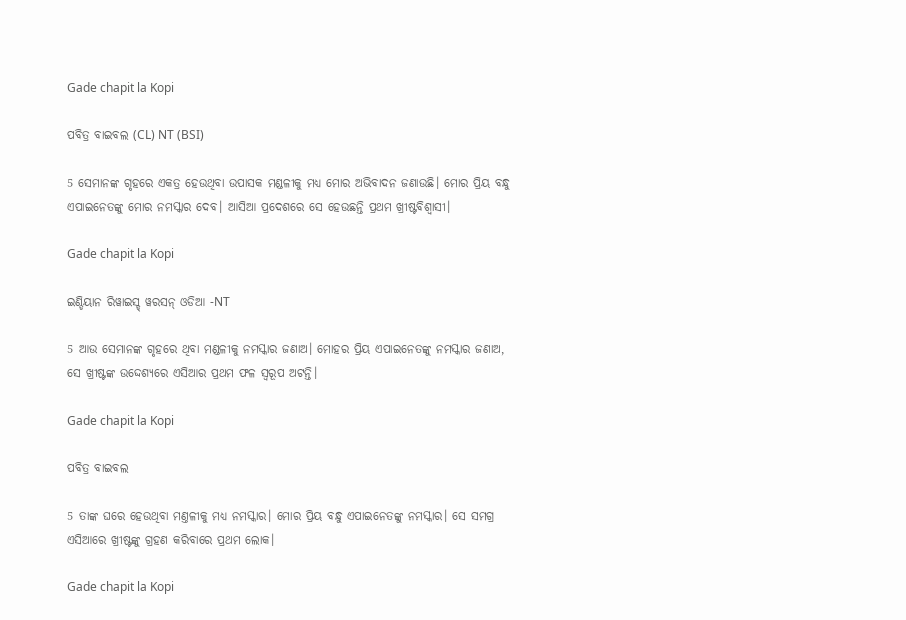Gade chapit la Kopi

ପବିତ୍ର ବାଇବଲ (CL) NT (BSI)

5 ସେମାନଙ୍କ ଗୃହରେ ଏକତ୍ର ହେଉଥିବା ଉପାସକ ମଣ୍ଡଳୀକୁ ମଧ୍ୟ ମୋର ଅଭିବାଦନ ଜଣାଉଛି। ମୋର ପ୍ରିୟ ବନ୍ଧୁ ଏପାଇନେତଙ୍କୁ ମୋର ନମସ୍କାର ଦେବ। ଆସିଆ ପ୍ରଦେଶରେ ସେ ହେଉଛନ୍ତି ପ୍ରଥମ ଖ୍ରୀଷ୍ଟବିଶ୍ୱାସୀ।

Gade chapit la Kopi

ଇଣ୍ଡିୟାନ ରିୱାଇସ୍ଡ୍ ୱରସନ୍ ଓଡିଆ -NT

5 ଆଉ ସେମାନଙ୍କ ଗୃହରେ ଥିବା ମଣ୍ଡଳୀକୁ ନମସ୍କାର ଜଣାଅ। ମୋହର ପ୍ରିୟ ଏପାଇନେତଙ୍କୁ ନମସ୍କାର ଜଣାଅ, ସେ ଖ୍ରୀଷ୍ଟଙ୍କ ଉଦ୍ଦେଶ୍ୟରେ ଏସିଆର ପ୍ରଥମ ଫଳ ସ୍ୱରୂପ ଅଟନ୍ତି।

Gade chapit la Kopi

ପବିତ୍ର ବାଇବଲ

5 ତାଙ୍କ ଘରେ ହେଉଥିବା ମଣ୍ତଳୀକୁ ମଧ୍ୟ ନମସ୍କାର। ମୋର ପ୍ରିୟ ବନ୍ଧୁ ଏପାଇନେତଙ୍କୁ ନମସ୍କାର। ସେ ସମଗ୍ର ଏସିଆରେ ଖ୍ରୀଷ୍ଟଙ୍କୁ ଗ୍ରହଣ କରିବାରେ ପ୍ରଥମ ଲୋକ।

Gade chapit la Kopi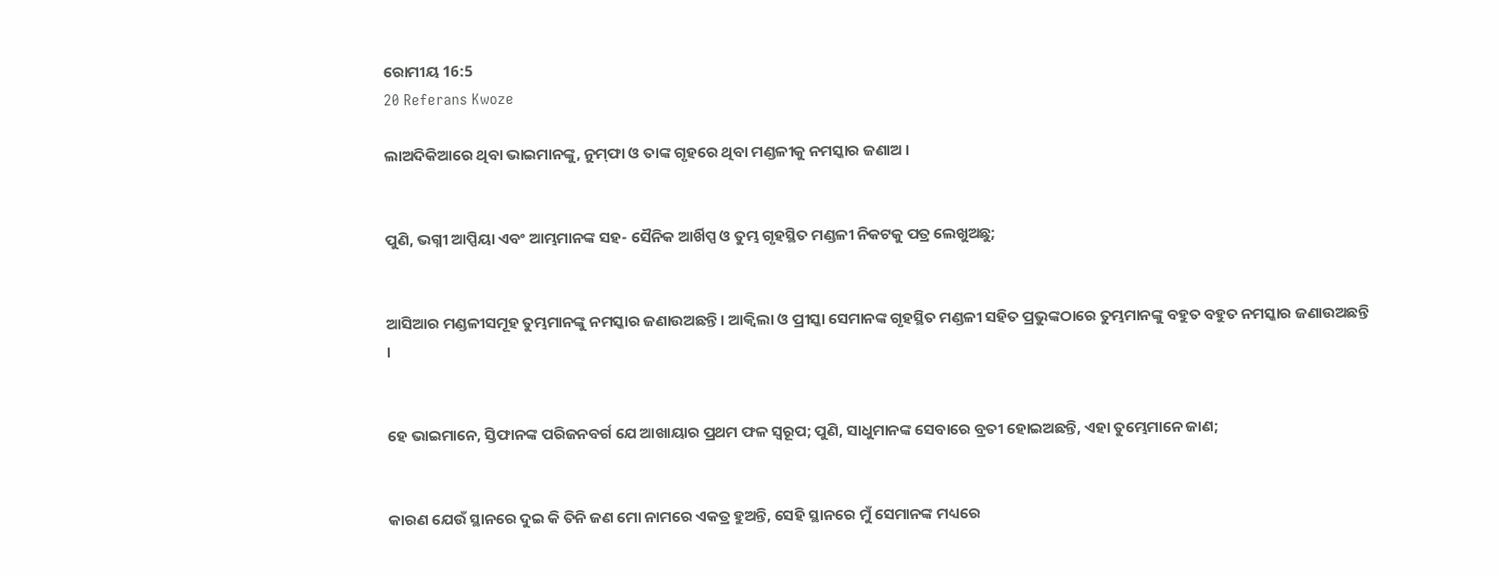ରୋମୀୟ 16:5
20 Referans Kwoze

ଲାଅଦିକିଆରେ ଥିବା ଭାଇମାନଙ୍କୁ, ନୁମ୍‍ଫା ଓ ତାଙ୍କ ଗୃହରେ ଥିବା ମଣ୍ଡଳୀକୁ ନମସ୍କାର ଜଣାଅ ।


ପୁଣି, ଭଗ୍ନୀ ଆପ୍ପିୟା ଏବଂ ଆମ୍ଭମାନଙ୍କ ସହ- ସୈନିକ ଆର୍ଖିପ୍ପ ଓ ତୁମ୍ଭ ଗୃହସ୍ଥିତ ମଣ୍ଡଳୀ ନିକଟକୁ ପତ୍ର ଲେଖୁଅଛୁ;


ଆସିଆର ମଣ୍ଡଳୀସମୂହ ତୁମ୍ଭମାନଙ୍କୁ ନମସ୍କାର ଜଣାଉଅଛନ୍ତି । ଆକ୍ୱିଲା ଓ ପ୍ରୀସ୍କା ସେମାନଙ୍କ ଗୃହସ୍ଥିତ ମଣ୍ଡଳୀ ସହିତ ପ୍ରଭୁଙ୍କଠାରେ ତୁମ୍ଭମାନଙ୍କୁ ବହୁତ ବହୁତ ନମସ୍କାର ଜଣାଉଅଛନ୍ତି ।


ହେ ଭାଇମାନେ, ସ୍ତିଫାନଙ୍କ ପରିଜନବର୍ଗ ଯେ ଆଖାୟାର ପ୍ରଥମ ଫଳ ସ୍ୱରୂପ; ପୁଣି, ସାଧୁମାନଙ୍କ ସେବାରେ ବ୍ରତୀ ହୋଇଅଛନ୍ତି, ଏହା ତୁମ୍ଭେମାନେ ଜାଣ;


କାରଣ ଯେଉଁ ସ୍ଥାନରେ ଦୁଇ କି ତିନି ଜଣ ମୋ ନାମରେ ଏକତ୍ର ହୁଅନ୍ତି, ସେହି ସ୍ଥାନରେ ମୁଁ ସେମାନଙ୍କ ମଧ୍ୟରେ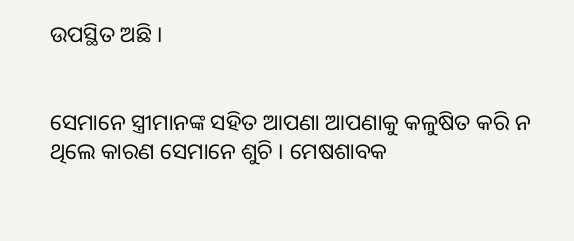ଉପସ୍ଥିତ ଅଛି ।


ସେମାନେ ସ୍ତ୍ରୀମାନଙ୍କ ସହିତ ଆପଣା ଆପଣାକୁ କଳୁଷିତ କରି ନ ଥିଲେ କାରଣ ସେମାନେ ଶୁଚି । ମେଷଶାବକ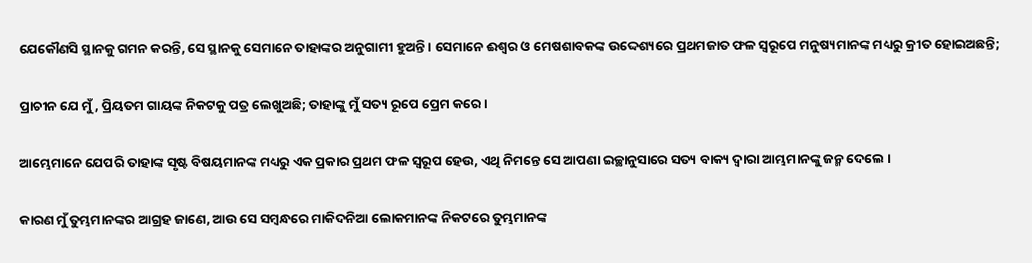ଯେକୌଣସି ସ୍ଥାନକୁ ଗମନ କରନ୍ତି, ସେ ସ୍ଥାନକୁ ସେମାନେ ତାହାଙ୍କର ଅନୁଗାମୀ ହୁଅନ୍ତି । ସେମାନେ ଈଶ୍ୱର ଓ ମେଷଶାବକଙ୍କ ଉଦ୍ଦେଶ୍ୟରେ ପ୍ରଥମଜାତ ଫଳ ସ୍ୱରୂପେ ମନୁଷ୍ୟମାନଙ୍କ ମଧ୍ୟରୁ କ୍ରୀତ ହୋଇଅଛନ୍ତି;


ପ୍ରାଚୀନ ଯେ ମୁଁ, ପ୍ରିୟତମ ଗାୟଙ୍କ ନିକଟକୁ ପତ୍ର ଲେଖୁଅଛି; ତାହାଙ୍କୁ ମୁଁ ସତ୍ୟ ରୂପେ ପ୍ରେମ କରେ ।


ଆମ୍ଭେମାନେ ଯେପରି ତାହାଙ୍କ ସୃଷ୍ଟ ବିଷୟମାନଙ୍କ ମଧ୍ୟରୁ ଏକ ପ୍ରକାର ପ୍ରଥମ ଫଳ ସ୍ୱରୂପ ହେଉ, ଏଥି ନିମନ୍ତେ ସେ ଆପଣା ଇଚ୍ଛାନୁସାରେ ସତ୍ୟ ବାକ୍ୟ ଦ୍ୱାରା ଆମ୍ଭମାନଙ୍କୁ ଜନ୍ମ ଦେଲେ ।


କାରଣ ମୁଁ ତୁମ୍ଭମାନଙ୍କର ଆଗ୍ରହ ଜାଣେ, ଆଉ ସେ ସମ୍ବନ୍ଧରେ ମାକିଦନିଆ ଲୋକମାନଙ୍କ ନିକଟରେ ତୁମ୍ଭମାନଙ୍କ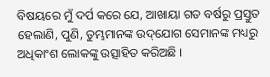ବିଷୟରେ ମୁଁ ଦର୍ପ କରେ ଯେ, ଆଖାୟା ଗତ ବର୍ଷରୁ ପ୍ରସ୍ତୁତ ହେଲାଣି, ପୁଣି, ତୁମ୍ଭମାନଙ୍କ ଉଦ୍‌ଯୋଗ ସେମାନଙ୍କ ମଧ୍ୟରୁ ଅଧିକାଂଶ ଲୋକଙ୍କୁ ଉତ୍ସାହିତ କରିଅଛି ।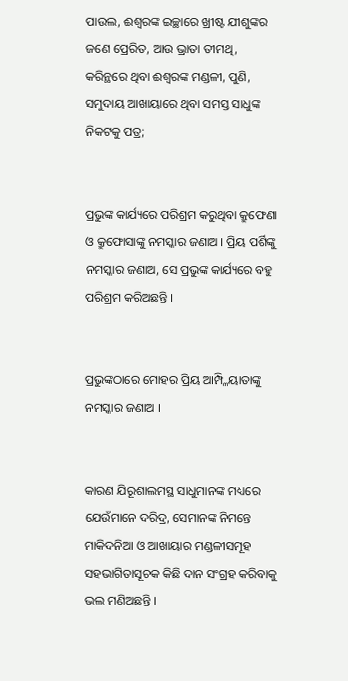ପାଉଲ, ଈଶ୍ୱରଙ୍କ ଇଚ୍ଛାରେ ଖ୍ରୀଷ୍ଟ ଯୀଶୁଙ୍କର ଜଣେ ପ୍ରେରିତ, ଆଉ ଭ୍ରାତା ତୀମଥି, କରିନ୍ଥରେ ଥିବା ଈଶ୍ୱରଙ୍କ ମଣ୍ଡଳୀ, ପୁଣି, ସମୁଦାୟ ଆଖାୟାରେ ଥିବା ସମସ୍ତ ସାଧୁଙ୍କ ନିକଟକୁ ପତ୍ର;


ପ୍ରଭୁଙ୍କ କାର୍ଯ୍ୟରେ ପରିଶ୍ରମ କରୁଥିବା କ୍ରୁଫେଣା ଓ କ୍ରୁଫୋସାଙ୍କୁ ନମସ୍କାର ଜଣାଅ । ପ୍ରିୟ ପର୍ଶିଙ୍କୁ ନମସ୍କାର ଜଣାଅ, ସେ ପ୍ରଭୁଙ୍କ କାର୍ଯ୍ୟରେ ବହୁ ପରିଶ୍ରମ କରିଅଛନ୍ତି ।


ପ୍ରଭୁଙ୍କଠାରେ ମୋହର ପ୍ରିୟ ଆମ୍ପ୍ଳିୟାତାଙ୍କୁ ନମସ୍କାର ଜଣାଅ ।


କାରଣ ଯିରୂଶାଲମସ୍ଥ ସାଧୁମାନଙ୍କ ମଧ୍ୟରେ ଯେଉଁମାନେ ଦରିଦ୍ର, ସେମାନଙ୍କ ନିମନ୍ତେ ମାକିଦନିଆ ଓ ଆଖାୟାର ମଣ୍ଡଳୀସମୂହ ସହଭାଗିତାସୂଚକ କିଛି ଦାନ ସଂଗ୍ରହ କରିବାକୁ ଭଲ ମଣିଅଛନ୍ତି ।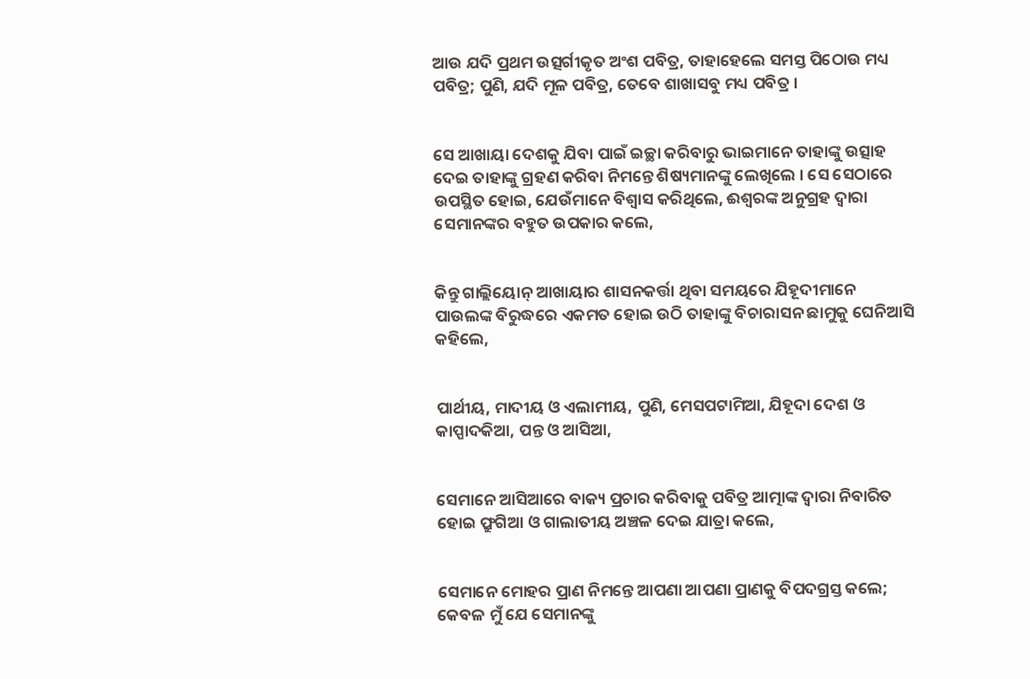ଆଉ ଯଦି ପ୍ରଥମ ଉତ୍ସର୍ଗୀକୃତ ଅଂଶ ପବିତ୍ର, ତାହାହେଲେ ସମସ୍ତ ପିଠୋଉ ମଧ୍ୟ ପବିତ୍ର; ପୁଣି, ଯଦି ମୂଳ ପବିତ୍ର, ତେବେ ଶାଖାସବୁ ମଧ୍ୟ ପବିତ୍ର ।


ସେ ଆଖାୟା ଦେଶକୁ ଯିବା ପାଇଁ ଇଚ୍ଛା କରିବାରୁ ଭାଇମାନେ ତାହାଙ୍କୁ ଉତ୍ସାହ ଦେଇ ତାହାଙ୍କୁ ଗ୍ରହଣ କରିବା ନିମନ୍ତେ ଶିଷ୍ୟମାନଙ୍କୁ ଲେଖିଲେ । ସେ ସେଠାରେ ଉପସ୍ଥିତ ହୋଇ, ଯେଉଁମାନେ ବିଶ୍ୱାସ କରିଥିଲେ, ଈଶ୍ୱରଙ୍କ ଅନୁଗ୍ରହ ଦ୍ୱାରା ସେମାନଙ୍କର ବହୁତ ଉପକାର କଲେ,


କିନ୍ତୁ ଗାଲ୍ଲିୟୋନ୍ ଆଖାୟାର ଶାସନକର୍ତ୍ତା ଥିବା ସମୟରେ ଯିହୂଦୀମାନେ ପାଉଲଙ୍କ ବିରୁଦ୍ଧରେ ଏକମତ ହୋଇ ଉଠି ତାହାଙ୍କୁ ବିଚାରାସନ ଛାମୁକୁ ଘେନିଆସି କହିଲେ,


ପାର୍ଥୀୟ, ମାଦୀୟ ଓ ଏଲାମୀୟ, ପୁଣି, ମେସପଟାମିଆ, ଯିହୂଦା ଦେଶ ଓ କାପ୍ପାଦକିଆ, ପନ୍ତ ଓ ଆସିଆ,


ସେମାନେ ଆସିଆରେ ବାକ୍ୟ ପ୍ରଚାର କରିବାକୁ ପବିତ୍ର ଆତ୍ମାଙ୍କ ଦ୍ୱାରା ନିବାରିତ ହୋଇ ଫ୍ରୁଗିଆ ଓ ଗାଲାତୀୟ ଅଞ୍ଚଳ ଦେଇ ଯାତ୍ରା କଲେ,


ସେମାନେ ମୋହର ପ୍ରାଣ ନିମନ୍ତେ ଆପଣା ଆପଣା ପ୍ରାଣକୁ ବିପଦଗ୍ରସ୍ତ କଲେ; କେବଳ ମୁଁ ଯେ ସେମାନଙ୍କୁ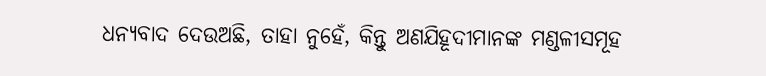ଧନ୍ୟବାଦ ଦେଉଅଛି, ତାହା ନୁହେଁ, କିନ୍ତୁ ଅଣଯିହୂଦୀମାନଙ୍କ ମଣ୍ଡଳୀସମୂହ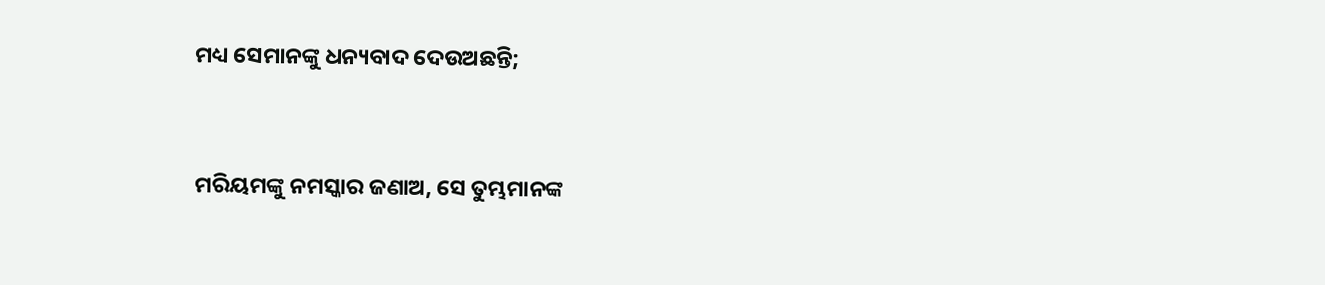ମଧ୍ୟ ସେମାନଙ୍କୁ ଧନ୍ୟବାଦ ଦେଉଅଛନ୍ତି;


ମରିୟମଙ୍କୁ ନମସ୍କାର ଜଣାଅ, ସେ ତୁମ୍ଭମାନଙ୍କ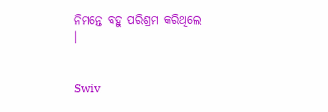ନିମନ୍ତେ ବହୁ ପରିଶ୍ରମ କରିଥିଲେ ।


Swiv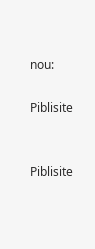nou:

Piblisite


Piblisite